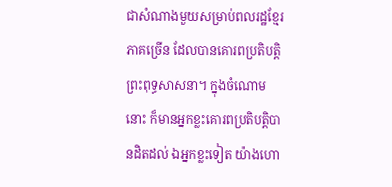ជាសំណាងមួយសម្រាប់ពលរដ្ឋខ្មែរភាគច្រើន ដែលបានគោរពប្រតិបត្តិព្រះពុទ្ធសាសនា។ ក្នុងចំណោមនោះ ក៏មានអ្នកខ្លះគោរពប្រតិបត្តិបានដិតដល់ ឯអ្នកខ្លះទៀត យ៉ាងហោ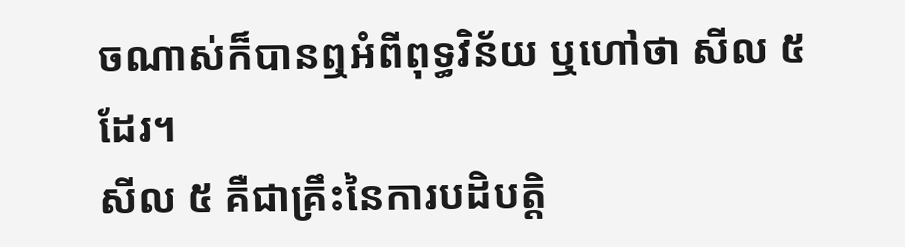ចណាស់ក៏បានឮអំពីពុទ្ធវិន័យ ឬហៅថា សីល ៥ ដែរ។
សីល ៥ គឺជាគ្រឹះនៃការបដិបត្តិ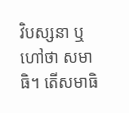វិបស្សនា ឬហៅថា សមាធិ។ តើសមាធិ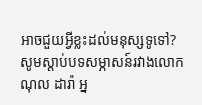អាចជួយអ្វីខ្លះដល់មនុស្សទូទៅ? សូមស្ដាប់បទសម្ភាសន៍រវាងលោក ណុល ដារ៉ា អ្ន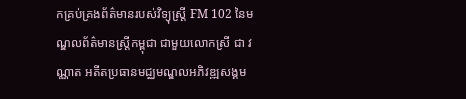កគ្រប់គ្រងព័ត៌មានរបស់វិទ្យុស្ត្រី FM 102 នៃមណ្ឌលព័ត៌មានស្ត្រីកម្ពុជា ជាមួយលោកស្រី ជា វណ្ណាត អតីតប្រធានមជ្ឈមណ្ឌលអភិវឌ្ឍសង្គម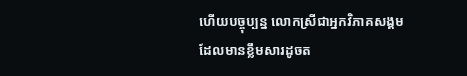ហើយបច្ចុប្បន្ន លោកស្រីជាអ្នកវិភាគសង្គម ដែលមានខ្លឹមសារដូចត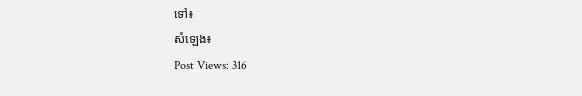ទៅ៖
សំឡេង៖
Post Views: 316